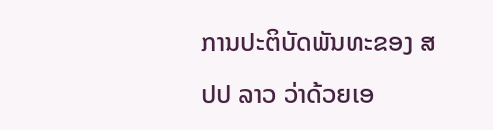ການປະຕິບັດພັນທະຂອງ ສປປ ລາວ ວ່າດ້ວຍເອ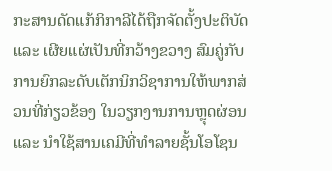ກະສານດັດແກ້ກິກາລີໄດ້ຖືກຈັດຕັ້ງປະຕິບັດ ແລະ ເຜີຍແຜ່ເປັນທີ່ກວ້າງຂວາງ ສົມຄູ່ກັບການຍົກລະດັບເຕັກນິກວິຊາການໃຫ້ພາກສ່ວນທີ່ກ່ຽວຂ້ອງ ໃນວຽກງານການຫຼຸດຜ່ອນ ແລະ ນຳໃຊ້ສານເຄມີທີ່ທຳລາຍຊັ້ນໂອໂຊນ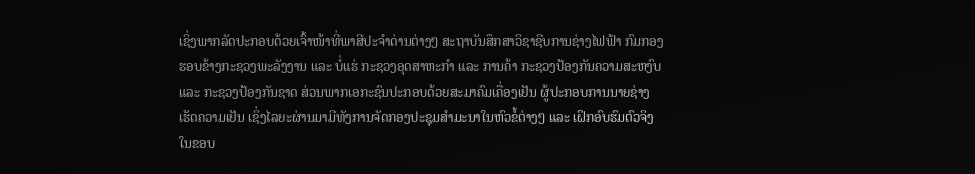ເຊິ່ງພາກລັດປະກອບດ້ວຍເຈົ້າໜ້າທີ່ພາສີປະຈຳດ່ານຕ່າງໆ ສະຖາບັນສຶກສາວິຊາຊີບການຊ່າງໄຟຟ້າ ກົມກອງຮອບຂ້າງກະຊວງພະລັງງານ ແລະ ບໍ່ແຮ່ ກະຊວງອຸດສາຫະກຳ ແລະ ການຄ້າ ກະຊວງປ້ອງກັນຄວາມສະຫງົບ ແລະ ກະຊວງປ້ອງກັນຊາດ ສ່ວນພາກເອກະຊົນປະກອບດ້ວຍສະມາຄົມເຄື່ອງເຢັນ ຜູ້ປະກອບການນາຍຊ່າງເຮັດຄວາມເຢັນ ເຊິ່ງໄລຍະຜ່ານມາມີທັງການຈັດກອງປະຊຸມສຳມະນາໃນຫົວຂໍ້ຕ່າງໆ ແລະ ເຝິກອົບຮົມຕົວຈິງໃນຂອບ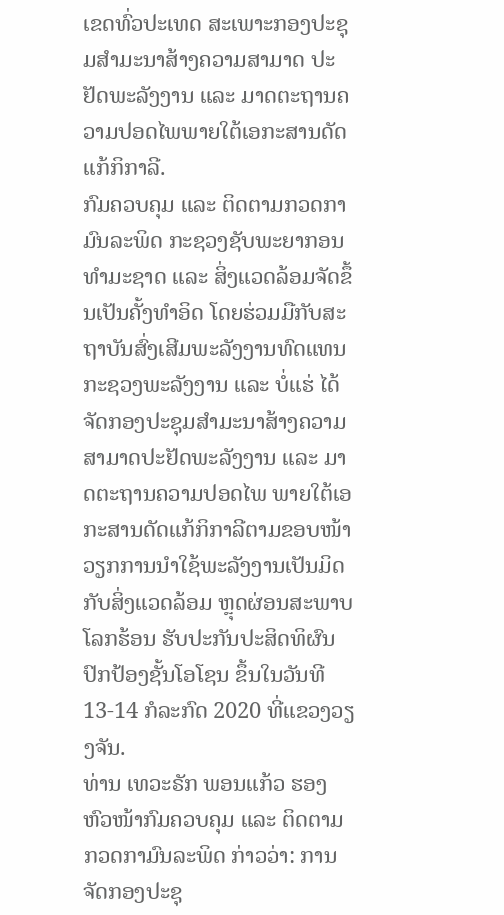ເຂດທົ່ວປະເທດ ສະເພາະກອງປະຊຸມສຳມະນາສ້າງຄວາມສາມາດ ປະຢັດພະລັງງານ ແລະ ມາດຕະຖານຄວາມປອດໄພພາຍໃຕ້ເອກະສານດັດແກ້ກິກາລີ.
ກົມຄວບຄຸມ ແລະ ຕິດຕາມກວດກາມົນລະພິດ ກະຊວງຊັບພະຍາກອນທຳມະຊາດ ແລະ ສິ່ງແວດລ້ອມຈັດຂຶ້ນເປັນຄັ້ງທຳອິດ ໂດຍຮ່ວມມືກັບສະຖາບັນສົ່ງເສີມພະລັງງານທົດແທນ ກະຊວງພະລັງງານ ແລະ ບໍ່ແຮ່ ໄດ້ຈັດກອງປະຊຸມສຳມະນາສ້າງຄວາມສາມາດປະຢັດພະລັງງານ ແລະ ມາດຕະຖານຄວາມປອດໄພ ພາຍໃຕ້ເອກະສານດັດແກ້ກິກາລີຕາມຂອບໜ້າວຽກການນຳໃຊ້ພະລັງງານເປັນມິດກັບສິ່ງແວດລ້ອມ ຫຼຸດຜ່ອນສະພາບໂລກຮ້ອນ ຮັບປະກັນປະສິດທິຜົນປົກປ້ອງຊັ້ນໂອໂຊນ ຂຶ້ນໃນວັນທີ 13-14 ກໍລະກົດ 2020 ທີ່ແຂວງວຽງຈັນ.
ທ່ານ ເທວະຣັກ ພອນແກ້ວ ຮອງຫົວໜ້າກົມຄວບຄຸມ ແລະ ຕິດຕາມກວດກາມົນລະພິດ ກ່າວວ່າ: ການຈັດກອງປະຊຸ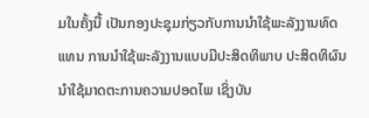ມໃນຄັ້ງນີ້ ເປັນກອງປະຊຸມກ່ຽວກັບການນຳໃຊ້ພະລັງງານທົດແທນ ການນຳໃຊ້ພະລັງງານແບບມີປະສິດທິພາບ ປະສິດທິຜົນ ນຳໃຊ້ມາດຕະການຄວາມປອດໄພ ເຊິ່ງບັນ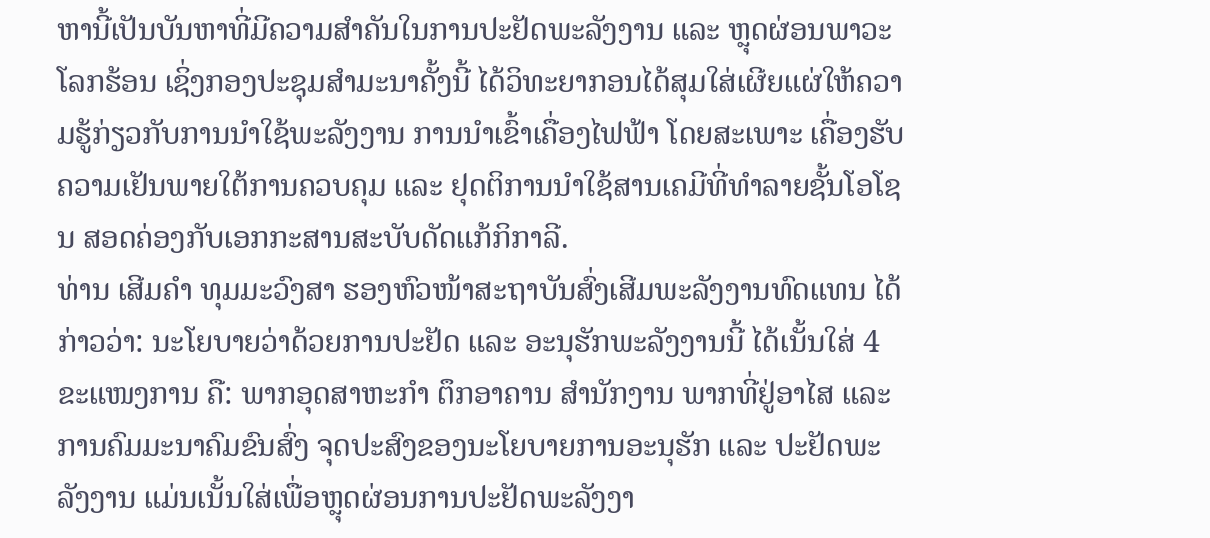ຫານີ້ເປັນບັນຫາທີ່ມີຄວາມສຳຄັນໃນການປະຢັດພະລັງງານ ແລະ ຫຼຸດຜ່ອນພາວະໂລກຮ້ອນ ເຊິ່ງກອງປະຊຸມສຳມະນາຄັ້ງນີ້ ໄດ້ວິທະຍາກອນໄດ້ສຸມໃສ່ເຜີຍແຜ່ໃຫ້ຄວາມຮູ້ກ່ຽວກັບການນຳໃຊ້ພະລັງງານ ການນຳເຂົ້າເຄື່ອງໄຟຟ້າ ໂດຍສະເພາະ ເຄື່ອງຮັບຄວາມເຢັນພາຍໃຕ້ການຄວບຄຸມ ແລະ ຢຸດຕິການນຳໃຊ້ສານເຄມີທີ່ທຳລາຍຊັ້ນໂອໂຊນ ສອດຄ່ອງກັບເອກກະສານສະບັບດັດແກ້ກິກາລີ.
ທ່ານ ເສີມຄຳ ທຸມມະວົງສາ ຮອງຫົວໜ້າສະຖາບັນສົ່ງເສີມພະລັງງານທົດແທນ ໄດ້ກ່າວວ່າ: ນະໂຍບາຍວ່າດ້ວຍການປະຢັດ ແລະ ອະນຸຮັກພະລັງງານນີ້ ໄດ້ເນັ້ນໃສ່ 4 ຂະແໜງການ ຄື: ພາກອຸດສາຫະກຳ ຕຶກອາຄານ ສຳນັກງານ ພາກທີ່ຢູ່ອາໄສ ແລະ ການຄົມມະນາຄົມຂົນສົ່ງ ຈຸດປະສົງຂອງນະໂຍບາຍການອະນຸຮັກ ແລະ ປະຢັດພະລັງງານ ແມ່ນເນັ້ນໃສ່ເພື່ອຫຼຸດຜ່ອນການປະຢັດພະລັງງາ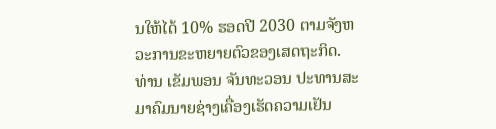ນໃຫ້ໄດ້ 10% ຮອດປີ 2030 ຕາມຈັງຫວະການຂະຫຍາຍຕົວຂອງເສດຖະກິດ.
ທ່ານ ເຂັມພອນ ຈັນທະວອນ ປະທານສະມາຄົມນາຍຊ່າງເຄື່ອງເຮັດຄວາມເຢັນ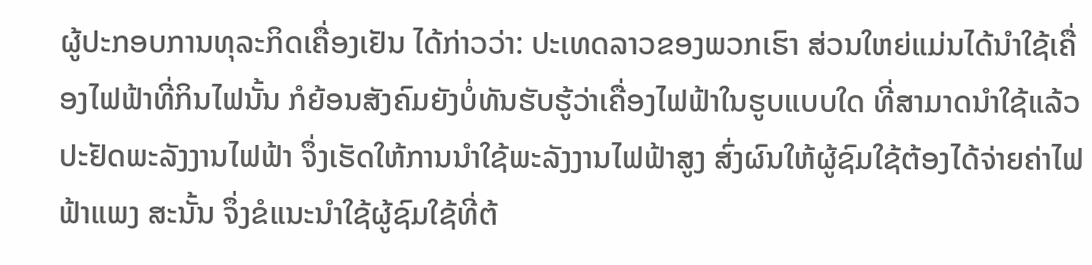ຜູ້ປະກອບການທຸລະກິດເຄື່ອງເຢັນ ໄດ້ກ່າວວ່າ: ປະເທດລາວຂອງພວກເຮົາ ສ່ວນໃຫຍ່ແມ່ນໄດ້ນຳໃຊ້ເຄື່ອງໄຟຟ້າທີ່ກິນໄຟນັ້ນ ກໍຍ້ອນສັງຄົມຍັງບໍ່ທັນຮັບຮູ້ວ່າເຄື່ອງໄຟຟ້າໃນຮູບແບບໃດ ທີ່ສາມາດນຳໃຊ້ແລ້ວປະຢັດພະລັງງານໄຟຟ້າ ຈຶ່ງເຮັດໃຫ້ການນຳໃຊ້ພະລັງງານໄຟຟ້າສູງ ສົ່ງຜົນໃຫ້ຜູ້ຊົມໃຊ້ຕ້ອງໄດ້ຈ່າຍຄ່າໄຟຟ້າແພງ ສະນັ້ນ ຈຶ່ງຂໍແນະນຳໃຊ້ຜູ້ຊົມໃຊ້ທີ່ຕ້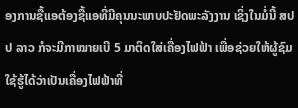ອງການຊື້ແອຕ້ອງຊື້ແອທີ່ມີຄຸນນະພາບປະຢັດພະລັງງານ ເຊິ່ງໃນມໍ່ນີ້ ສປປ ລາວ ກໍຈະມີກາໝາຍເບີ 5 ມາຕິດໃສ່ເຄື່ອງໄຟຟ້າ ເພື່ອຊ່ວຍໃຫ້ຜູ້ຊົມໃຊ້ຮູ້ໄດ້ວ່າເປັນເຄື່ອງໄຟຟ້າທີ່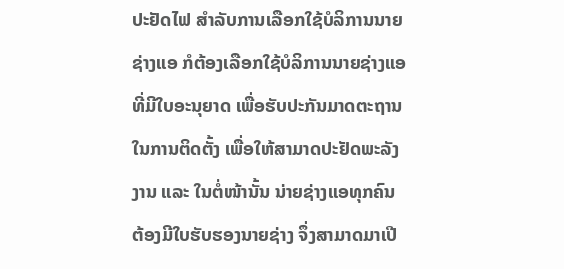ປະຢັດໄຟ ສຳລັບການເລືອກໃຊ້ບໍລິການນາຍຊ່າງແອ ກໍຕ້ອງເລືອກໃຊ້ບໍລິການນາຍຊ່າງແອທີ່ມີໃບອະນຸຍາດ ເພື່ອຮັບປະກັນມາດຕະຖານໃນການຕິດຕັ້ງ ເພື່ອໃຫ້ສາມາດປະຢັດພະລັງງານ ແລະ ໃນຕໍ່ໜ້ານັ້ນ ນ່າຍຊ່າງແອທຸກຄົນ ຕ້ອງມີໃບຮັບຮອງນາຍຊ່າງ ຈຶ່ງສາມາດມາເປີ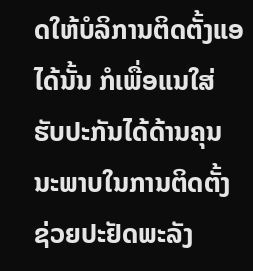ດໃຫ້ບໍລິການຕິດຕັ້ງແອໄດ້ນັ້ນ ກໍເພື່ອແນໃສ່ຮັບປະກັນໄດ້ດ້ານຄຸນນະພາບໃນການຕິດຕັ້ງຊ່ວຍປະຢັດພະລັງ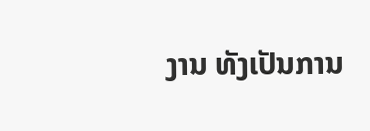ງານ ທັງເປັນການ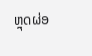ຫຼຸດຜ່ອ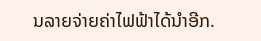ນລາຍຈ່າຍຄ່າໄຟຟ້າໄດ້ນຳອີກ.